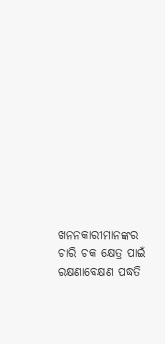ଖନନକାରୀମାନଙ୍କର ଚାରି ଚକ କ୍ଷେତ୍ର ପାଇଁ ରକ୍ଷଣାବେକ୍ଷଣ ପଦ୍ଧତି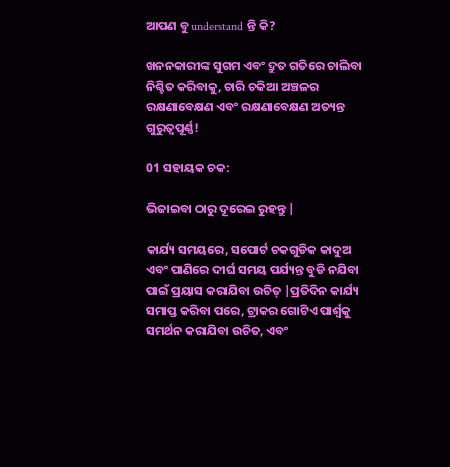ଆପଣ ବୁ understand ନ୍ତି କି?

ଖନନକାରୀଙ୍କ ସୁଗମ ଏବଂ ଦ୍ରୁତ ଗତିରେ ଚାଲିବା ନିଶ୍ଚିତ କରିବାକୁ, ଚାରି ଚକିଆ ଅଞ୍ଚଳର ରକ୍ଷଣାବେକ୍ଷଣ ଏବଂ ରକ୍ଷଣାବେକ୍ଷଣ ଅତ୍ୟନ୍ତ ଗୁରୁତ୍ୱପୂର୍ଣ୍ଣ!

01 ସହାୟକ ଚକ:

ଭିଜାଇବା ଠାରୁ ଦୂରେଇ ରୁହନ୍ତୁ |

କାର୍ଯ୍ୟ ସମୟରେ, ସପୋର୍ଟ ଚକଗୁଡିକ କାଦୁଅ ଏବଂ ପାଣିରେ ଦୀର୍ଘ ସମୟ ପର୍ଯ୍ୟନ୍ତ ବୁଡି ନଯିବା ପାଇଁ ପ୍ରୟାସ କରାଯିବା ଉଚିତ୍ |ପ୍ରତିଦିନ କାର୍ଯ୍ୟ ସମାପ୍ତ କରିବା ପରେ, ଟ୍ରାକର ଗୋଟିଏ ପାର୍ଶ୍ୱକୁ ସମର୍ଥନ କରାଯିବା ଉଚିତ, ଏବଂ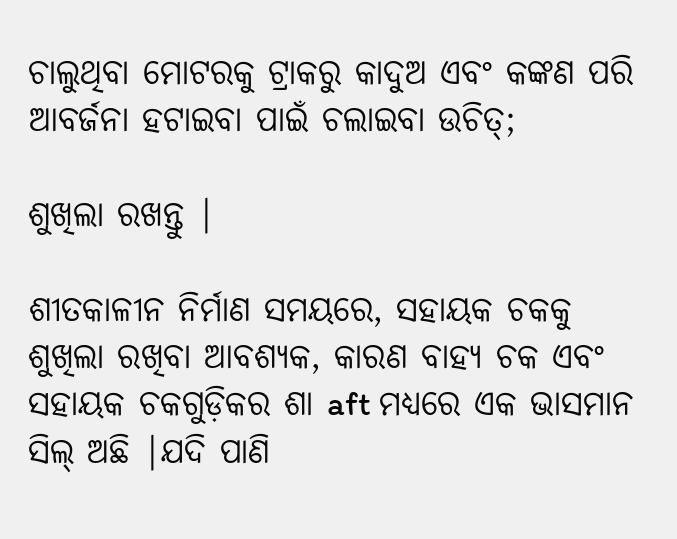ଚାଲୁଥିବା ମୋଟରକୁ ଟ୍ରାକରୁ କାଦୁଅ ଏବଂ କଙ୍କଣ ପରି ଆବର୍ଜନା ହଟାଇବା ପାଇଁ ଚଲାଇବା ଉଚିତ୍;

ଶୁଖିଲା ରଖନ୍ତୁ |

ଶୀତକାଳୀନ ନିର୍ମାଣ ସମୟରେ, ସହାୟକ ଚକକୁ ଶୁଖିଲା ରଖିବା ଆବଶ୍ୟକ, କାରଣ ବାହ୍ୟ ଚକ ଏବଂ ସହାୟକ ଚକଗୁଡ଼ିକର ଶା aft ମଧ୍ୟରେ ଏକ ଭାସମାନ ସିଲ୍ ଅଛି |ଯଦି ପାଣି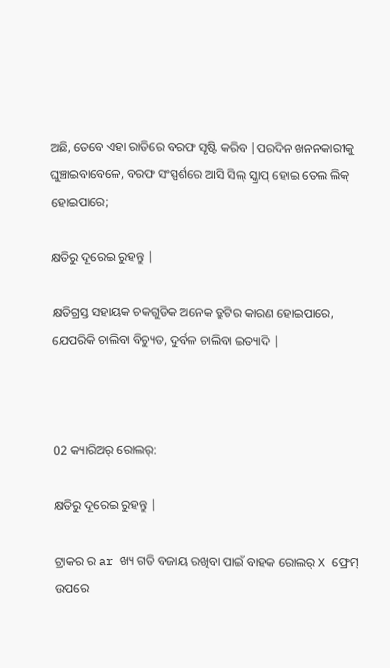ଅଛି, ତେବେ ଏହା ରାତିରେ ବରଫ ସୃଷ୍ଟି କରିବ |ପରଦିନ ଖନନକାରୀକୁ ଘୁଞ୍ଚାଇବାବେଳେ, ବରଫ ସଂସ୍ପର୍ଶରେ ଆସି ସିଲ୍ ସ୍କ୍ରାପ୍ ହୋଇ ତେଲ ଲିକ୍ ହୋଇପାରେ;

କ୍ଷତିରୁ ଦୂରେଇ ରୁହନ୍ତୁ |

କ୍ଷତିଗ୍ରସ୍ତ ସହାୟକ ଚକଗୁଡିକ ଅନେକ ତ୍ରୁଟିର କାରଣ ହୋଇପାରେ, ଯେପରିକି ଚାଲିବା ବିଚ୍ୟୁତ, ଦୁର୍ବଳ ଚାଲିବା ଇତ୍ୟାଦି |



02 କ୍ୟାରିଅର୍ ରୋଲର୍:

କ୍ଷତିରୁ ଦୂରେଇ ରୁହନ୍ତୁ |

ଟ୍ରାକର ର ar ଖ୍ୟ ଗତି ବଜାୟ ରଖିବା ପାଇଁ ବାହକ ରୋଲର୍ X ଫ୍ରେମ୍ ଉପରେ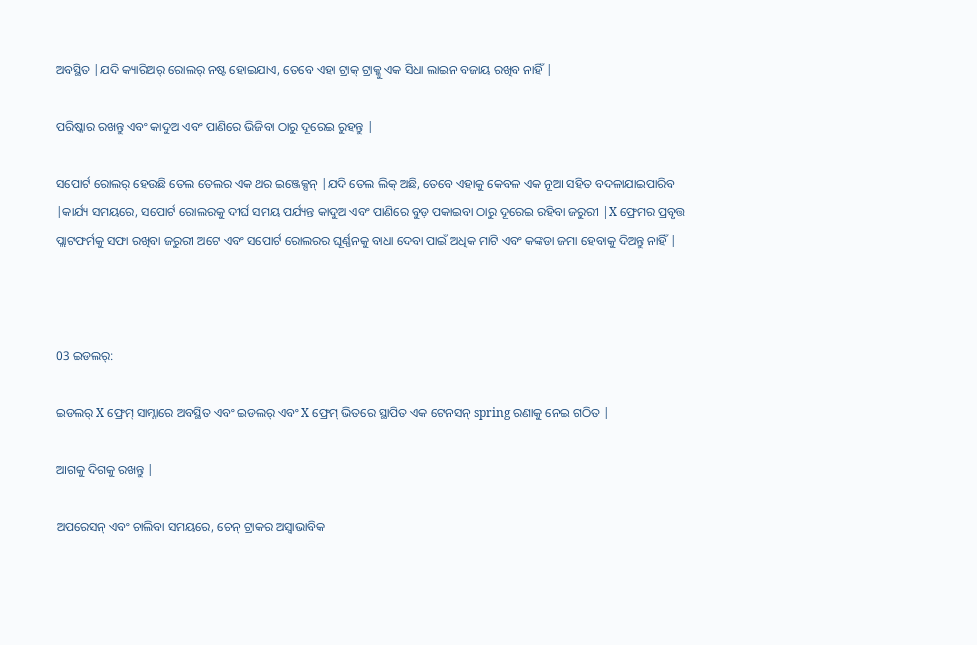ଅବସ୍ଥିତ |ଯଦି କ୍ୟାରିଅର୍ ରୋଲର୍ ନଷ୍ଟ ହୋଇଯାଏ, ତେବେ ଏହା ଟ୍ରାକ୍ ଟ୍ରାକ୍କୁ ଏକ ସିଧା ଲାଇନ ବଜାୟ ରଖିବ ନାହିଁ |

ପରିଷ୍କାର ରଖନ୍ତୁ ଏବଂ କାଦୁଅ ଏବଂ ପାଣିରେ ଭିଜିବା ଠାରୁ ଦୂରେଇ ରୁହନ୍ତୁ |

ସପୋର୍ଟ ରୋଲର୍ ହେଉଛି ତେଲ ତେଲର ଏକ ଥର ଇଞ୍ଜେକ୍ସନ୍ |ଯଦି ତେଲ ଲିକ୍ ଅଛି, ତେବେ ଏହାକୁ କେବଳ ଏକ ନୂଆ ସହିତ ବଦଳାଯାଇପାରିବ |କାର୍ଯ୍ୟ ସମୟରେ, ସପୋର୍ଟ ରୋଲରକୁ ଦୀର୍ଘ ସମୟ ପର୍ଯ୍ୟନ୍ତ କାଦୁଅ ଏବଂ ପାଣିରେ ବୁଡ଼ ପକାଇବା ଠାରୁ ଦୂରେଇ ରହିବା ଜରୁରୀ |X ଫ୍ରେମର ପ୍ରବୃତ୍ତ ପ୍ଲାଟଫର୍ମକୁ ସଫା ରଖିବା ଜରୁରୀ ଅଟେ ଏବଂ ସପୋର୍ଟ ରୋଲରର ଘୂର୍ଣ୍ଣନକୁ ବାଧା ଦେବା ପାଇଁ ଅଧିକ ମାଟି ଏବଂ କଙ୍କଡା ଜମା ହେବାକୁ ଦିଅନ୍ତୁ ନାହିଁ |



03 ଇଡଲର୍:

ଇଡଲର୍ X ଫ୍ରେମ୍ ସାମ୍ନାରେ ଅବସ୍ଥିତ ଏବଂ ଇଡଲର୍ ଏବଂ X ଫ୍ରେମ୍ ଭିତରେ ସ୍ଥାପିତ ଏକ ଟେନସନ୍ spring ରଣାକୁ ନେଇ ଗଠିତ |

ଆଗକୁ ଦିଗକୁ ରଖନ୍ତୁ |

ଅପରେସନ୍ ଏବଂ ଚାଲିବା ସମୟରେ, ଚେନ୍ ଟ୍ରାକର ଅସ୍ୱାଭାବିକ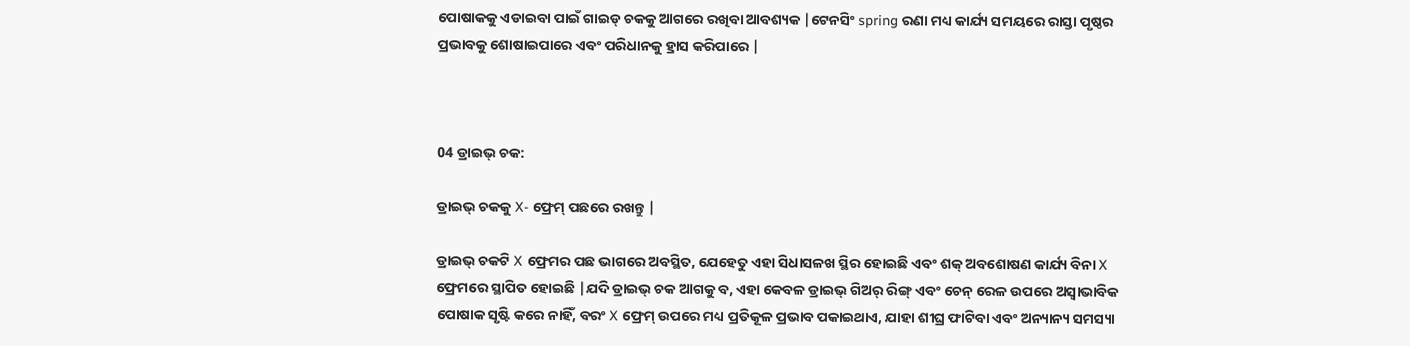ପୋଷାକକୁ ଏଡାଇବା ପାଇଁ ଗାଇଡ୍ ଚକକୁ ଆଗରେ ରଖିବା ଆବଶ୍ୟକ |ଟେନସିଂ spring ରଣା ମଧ୍ୟ କାର୍ଯ୍ୟ ସମୟରେ ରାସ୍ତା ପୃଷ୍ଠର ପ୍ରଭାବକୁ ଶୋଷାଇପାରେ ଏବଂ ପରିଧାନକୁ ହ୍ରାସ କରିପାରେ |



04 ଡ୍ରାଇଭ୍ ଚକ:

ଡ୍ରାଇଭ୍ ଚକକୁ X- ଫ୍ରେମ୍ ପଛରେ ରଖନ୍ତୁ |

ଡ୍ରାଇଭ୍ ଚକଟି X ଫ୍ରେମର ପଛ ଭାଗରେ ଅବସ୍ଥିତ, ଯେହେତୁ ଏହା ସିଧାସଳଖ ସ୍ଥିର ହୋଇଛି ଏବଂ ଶକ୍ ଅବଶୋଷଣ କାର୍ଯ୍ୟ ବିନା X ଫ୍ରେମରେ ସ୍ଥାପିତ ହୋଇଛି |ଯଦି ଡ୍ରାଇଭ୍ ଚକ ଆଗକୁ ବ, ଏହା କେବଳ ଡ୍ରାଇଭ୍ ଗିଅର୍ ରିଙ୍ଗ୍ ଏବଂ ଚେନ୍ ରେଳ ଉପରେ ଅସ୍ୱାଭାବିକ ପୋଷାକ ସୃଷ୍ଟି କରେ ନାହିଁ, ବରଂ X ଫ୍ରେମ୍ ଉପରେ ମଧ୍ୟ ପ୍ରତିକୂଳ ପ୍ରଭାବ ପକାଇଥାଏ, ଯାହା ଶୀଘ୍ର ଫାଟିବା ଏବଂ ଅନ୍ୟାନ୍ୟ ସମସ୍ୟା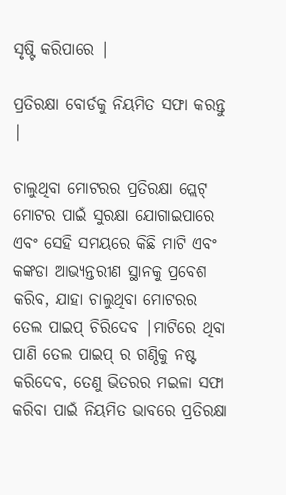ସୃଷ୍ଟି କରିପାରେ |

ପ୍ରତିରକ୍ଷା ବୋର୍ଡକୁ ନିୟମିତ ସଫା କରନ୍ତୁ |

ଚାଲୁଥିବା ମୋଟରର ପ୍ରତିରକ୍ଷା ପ୍ଲେଟ୍ ମୋଟର ପାଇଁ ସୁରକ୍ଷା ଯୋଗାଇପାରେ ଏବଂ ସେହି ସମୟରେ କିଛି ମାଟି ଏବଂ କଙ୍କଡା ଆଭ୍ୟନ୍ତରୀଣ ସ୍ଥାନକୁ ପ୍ରବେଶ କରିବ, ଯାହା ଚାଲୁଥିବା ମୋଟରର ତେଲ ପାଇପ୍ ଚିରିଦେବ |ମାଟିରେ ଥିବା ପାଣି ତେଲ ପାଇପ୍ ର ଗଣ୍ଠିକୁ ନଷ୍ଟ କରିଦେବ, ତେଣୁ ଭିତରର ମଇଳା ସଫା କରିବା ପାଇଁ ନିୟମିତ ଭାବରେ ପ୍ରତିରକ୍ଷା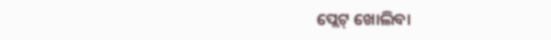ପ୍ଲେଟ୍ ଖୋଲିବା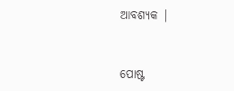ଆବଶ୍ୟକ |


ପୋଷ୍ଟ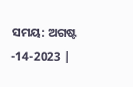ସମୟ: ଅଗଷ୍ଟ -14-2023 |